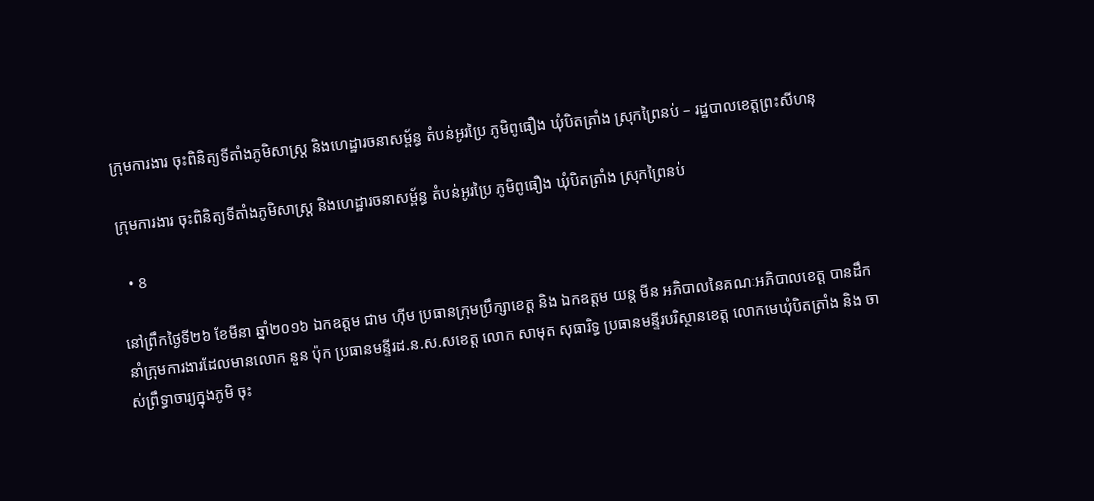ក្រុមការងារ ចុះពិនិត្យទីតាំងភូមិសាស្ត្រ និងហេដ្ឋារចនាសម្ព័ន្ធ តំបន់អូរប្រៃ ភូមិពូធឿង ឃុំបិតត្រាំង ស្រុកព្រៃនប់ – រដ្ឋបាលខេត្តព្រះសីហនុ

ក្រុមការងារ ចុះពិនិត្យទីតាំងភូមិសាស្ត្រ និងហេដ្ឋារចនាសម្ព័ន្ធ តំបន់អូរប្រៃ ភូមិពូធឿង ឃុំបិតត្រាំង ស្រុកព្រៃនប់

  • 8

នៅព្រឹកថ្ងៃទី២៦ ខែមីនា ឆ្នាំ២០១៦ ឯកឧត្តម ជាម ហុីម ប្រធានក្រុមប្រឹក្សាខេត្ត និង ឯកឧត្តម យន្ត មីន អភិបាលនៃគណៈអភិបាលខេត្ត បានដឹកនាំក្រុមការងារដែលមានលោក នួន ប៉ុក ប្រធានមន្ទីរដ.ន.ស.សខេត្ត លោក សាមុត សុធារិទ្ធ ប្រធានមន្ទីរបរិស្ថានខេត្ត លោកមេឃុំបិតត្រាំង និង ចាស់ព្រឹទ្ធាចារ្យក្នុងភូមិ ចុះ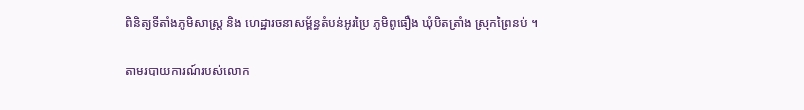ពិនិត្យទីតាំងភូមិសាស្ត្រ និង ហេដ្ឋារចនាសម្ព័ន្ធតំបន់អូរប្រៃ ភូមិពូធឿង ឃុំបិតត្រាំង ស្រុកព្រៃនប់ ។

តាមរបាយការណ៍របស់លោក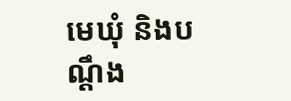មេឃុំ និងបណ្តឹង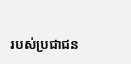របស់ប្រជាជន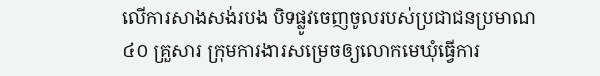លើការសាងសង់របង បិទផ្លូវចេញចូលរបស់ប្រជាជនប្រមាណ ៤០ គ្រួសារ ក្រុមការងារសម្រេចឲ្យលោកមេឃុំធ្វើការ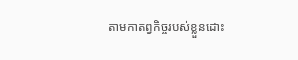តាមកាតព្វកិច្ចរបស់ខ្លួនដោះ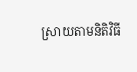ស្រាយតាមនិតិវិធី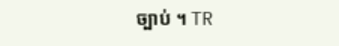ច្បាប់ ។ TR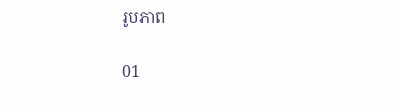រូបភាព

01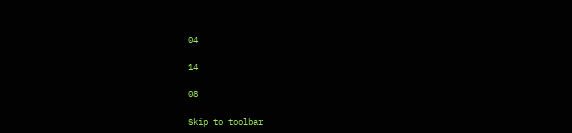04

14

08

Skip to toolbar